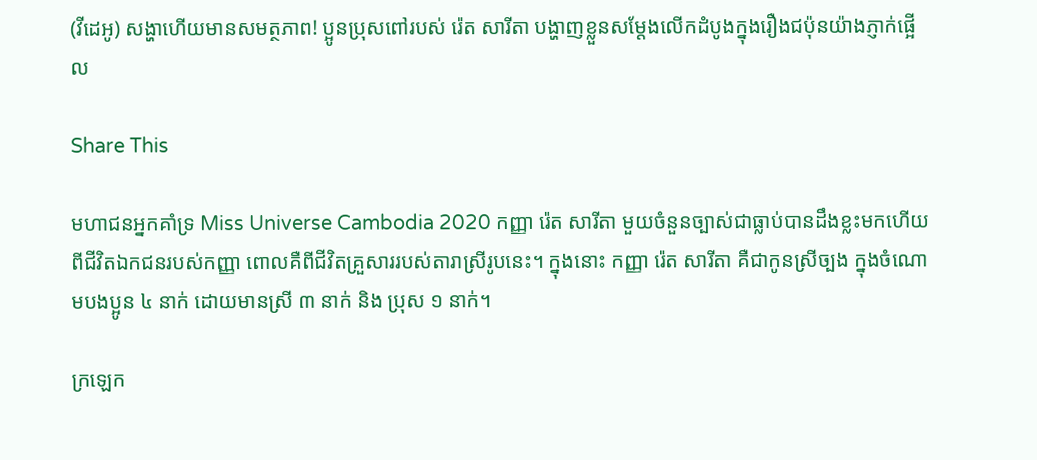(វីដេអូ) សង្ហាហើយមានសមត្ថភាព! ប្អូនប្រុសពៅរបស់ រ៉េត សារីតា បង្ហាញខ្លួនសម្តែងលើកដំបូងក្នុងរឿងជប៉ុនយ៉ាងភ្ញាក់ផ្អើល

Share This

មហាជនអ្នកគាំទ្រ Miss Universe Cambodia 2020 កញ្ញា រ៉េត សារីតា មួយចំនួនច្បាស់ជាធ្លាប់បានដឹងខ្លះមកហើយពីជីវិតឯកជនរបស់កញ្ញា ពោលគឺពីជីវិតគ្រួសាររបស់តារាស្រីរូបនេះ។ ក្នុងនោះ កញ្ញា រ៉េត សារីតា គឺជាកូនស្រីច្បង ក្នុងចំណោមបងប្អូន ៤ នាក់ ដោយមានស្រី ៣ នាក់ និង ប្រុស ១ នាក់។

ក្រឡេក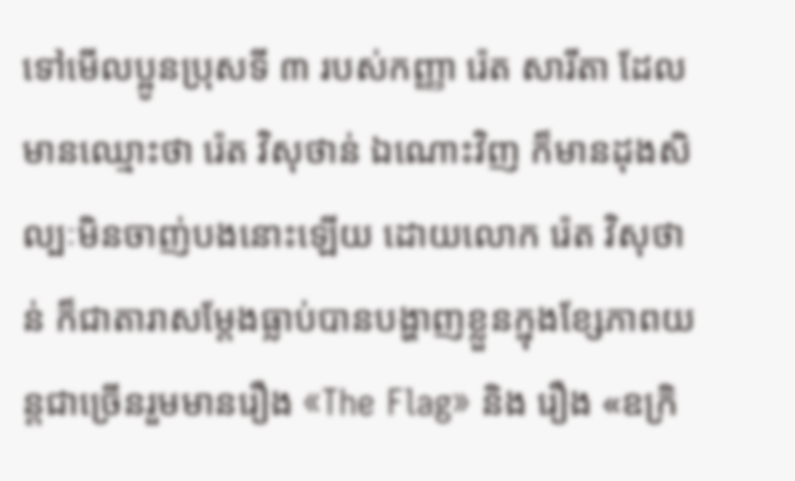ទៅមើលប្អូនប្រុសទី ៣ របស់កញ្ញា រ៉េត សារីតា ដែលមានឈ្មោះថា រ៉េត វិសុថាន់ ឯណោះវិញ ក៏មានដុងសិល្បៈមិនចាញ់បងនោះឡើយ ដោយលោក រ៉េត វិសុថាន់ ក៏ជាតារាសម្តែងធ្លាប់បានបង្ហាញខ្លួនក្នុងខ្សែភាពយន្តជាច្រើនរួមមានរឿង «The Flag» និង រឿង «ឧក្រិ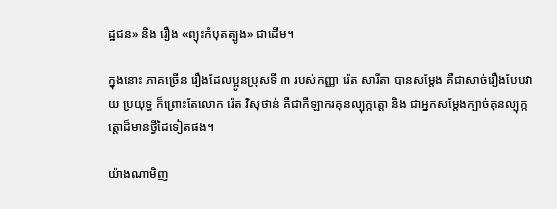ដ្ឋជន» និង រឿង «ព្យុះកំបុតត្បូង» ជាដើម។

ក្នុងនោះ ភាគច្រើន រឿងដែលប្អូនប្រុសទី ៣ របស់កញ្ញា រ៉េត សារីតា បានសម្តែង គឺជាសាច់រឿងបែបវាយ ប្រយុទ្ធ ក៏ព្រោះតែលោក រ៉េត វិសុថាន់ គឺជាកីឡាករគុនល្បុក្កត្តោ និង ជាអ្នកសម្តែងក្បាច់គុនល្បុក្កត្តោដ៏មានថ្វីដៃទៀតផង។

យ៉ាងណាមិញ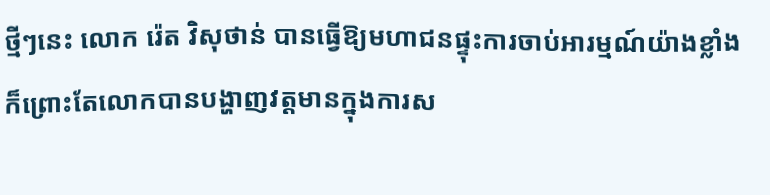ថ្មីៗនេះ លោក រ៉េត វិសុថាន់ បានធ្វើឱ្យមហាជនផ្ទុះការចាប់អារម្មណ៍យ៉ាងខ្លាំង ក៏ព្រោះតែលោកបានបង្ហាញវត្តមានក្នុងការស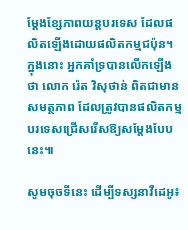ម្តែងខ្សែភាពយន្តបរទេស ដែលផលិតឡើងដោយផលិតកម្មជប៉ុន។ ក្នុងនោះ អ្នកគាំទ្របានលើកឡើងថា លោក រ៉េត វិសុថាន់ ពិតជាមានសមត្ថភាព ដែលត្រូវបានផលិតកម្មបរទេសជ្រើសរើសឱ្យសម្តែងបែបនេះ៕

សូមចុចទីនេះ ដើម្បីទស្សនាវីដេអូ៖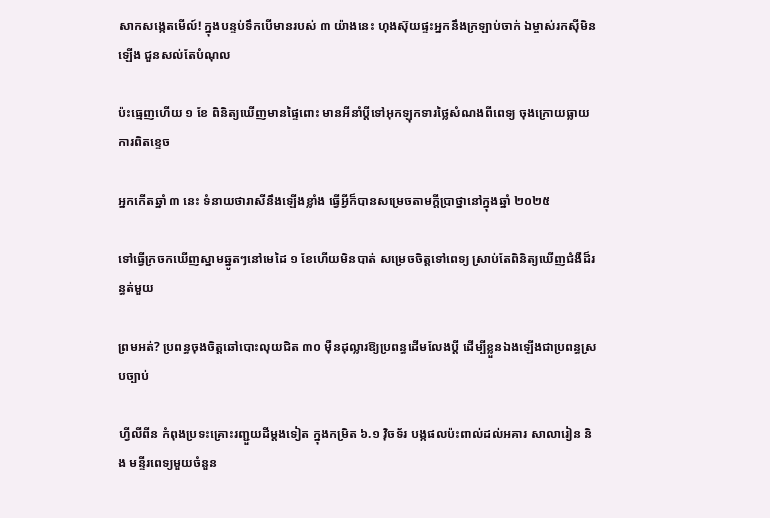សាកសង្កេតមើល៍! ក្នុងបន្ទប់ទឹកបើមានរបស់ ៣ យ៉ាងនេះ ហុងស៊ុយផ្ទះអ្នកនឹងក្រឡាប់ចាក់ ឯម្ចាស់រកស៊ីមិនឡើង ជួនសល់តែបំណុល

ប៉ះធ្មេញហើយ ១ ខែ ពិនិត្យឃើញមានផ្ទៃពោះ មានអីនាំប្ដីទៅអុកឡុកទារថ្លៃសំណងពីពេទ្យ ចុងក្រោយធ្លាយការពិតខ្ទេច

អ្នកកើតឆ្នាំ ៣ នេះ ទំនាយថារាសីនឹងឡើងខ្លាំង ធ្វើអ្វីក៏បានសម្រេចតាមក្ដីប្រាថ្នានៅក្នុងឆ្នាំ ២០២៥

ទៅធ្វើក្រចកឃើញស្នាមឆ្នូតៗនៅមេដៃ ១ ខែហើយមិនបាត់ សម្រេចចិត្តទៅពេទ្យ ស្រាប់តែពិនិត្យឃើញជំងឺដ៏រន្ធត់មួយ

ព្រមអត់? ប្រពន្ធចុងចិត្តឆៅបោះលុយជិត ៣០ ម៉ឺនដុល្លារឱ្យប្រពន្ធដើមលែងប្តី ដើម្បីខ្លួនឯងឡើងជាប្រពន្ធស្របច្បាប់

ហ្វីលីពីន កំពុងប្រទះគ្រោះរញ្ជួយដីម្តងទៀត ក្នុងកម្រិត ៦.១ វ៉ិចទ័រ បង្កផលប៉ះពាល់ដល់អគារ សាលារៀន និង មន្ទីរពេទ្យមួយចំនួន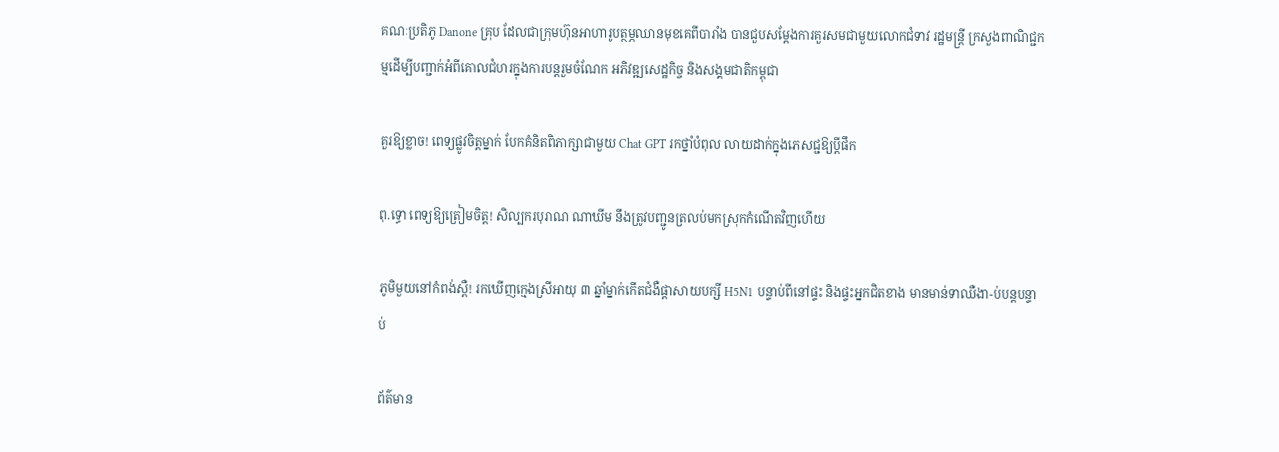គណៈប្រតិភូ Danone គ្រុប ដែលជាក្រុមហ៊ុនអាហារូបត្ថម្ភឈានមុខគេពីបារាំង បានជួបសម្តែងការគួរសមជាមួយលោកជំទាវ រដ្ឋមន្រ្តី ក្រសួងពាណិជ្ជកម្មដើម្បីបញ្ជាក់អំពីគោលជំហរក្នុងការបន្តរួមចំណែក អភិវឌ្ឍសេដ្ឋកិច្ច និងសង្គមជាតិកម្ពុជា

គួរឱ្យខ្លាច! ពេទ្យផ្លូវចិត្តម្នាក់ បែកគំនិតពិភាក្សាជាមួយ Chat GPT រកថ្នាំបំពុល លាយដាក់ក្នុងភេសជ្ជឱ្យប្តីផឹក

ពុ.ទ្ធោ ពេទ្យឱ្យត្រៀមចិត្ត! សិល្បករបុរាណ ណាឃីម នឹងត្រូវបញ្ជូនត្រលប់មកស្រុកកំណើតវិញហើយ

ភូមិមួយនៅកំពង់ស្ពឺ! រកឃើញក្មេងស្រីអាយុ ៣ ឆ្នាំម្នាក់កើតជំងឺផ្ដាសាយបក្សី H5N1 បន្ទាប់ពីនៅផ្ទះ និងផ្ទះអ្នកជិតខាង មានមាន់ទាឈឺងា-ប់បន្តបន្ទាប់

ព័ត៌មាន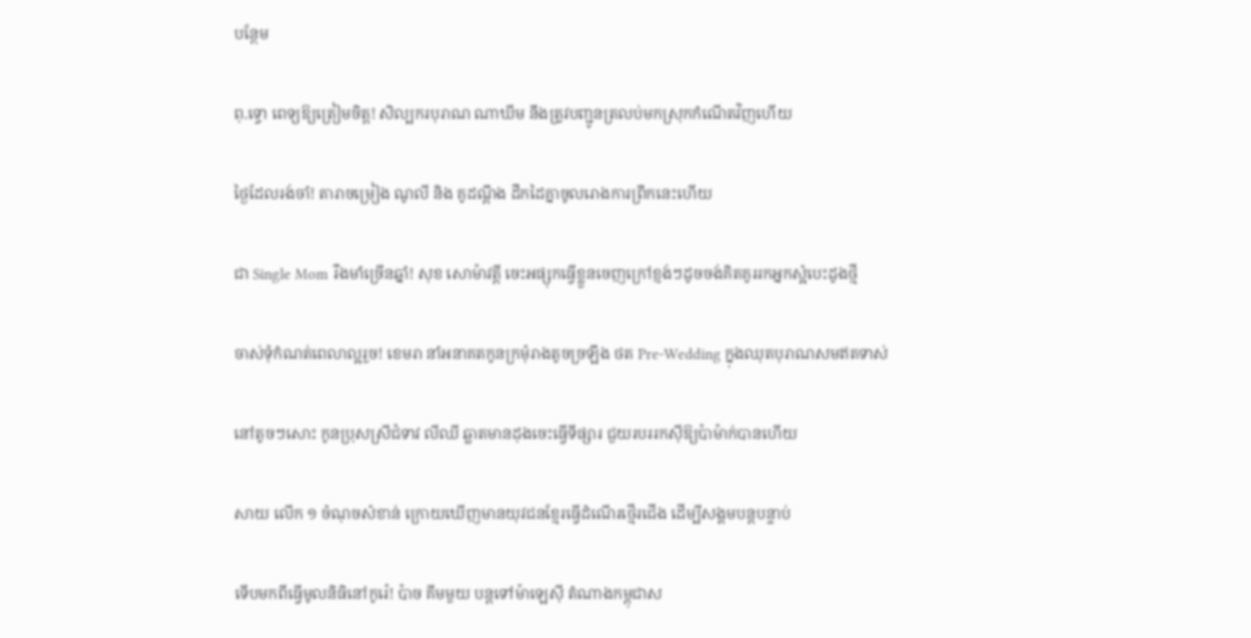បន្ថែម

ពុ.ទ្ធោ ពេទ្យឱ្យត្រៀមចិត្ត! សិល្បករបុរាណ ណាឃីម នឹងត្រូវបញ្ជូនត្រលប់មកស្រុកកំណើតវិញហើយ

ថ្ងៃដែលរង់ចាំ! តារាចម្រៀង ណូលី និង គូដណ្តឹង ដឹកដៃគ្នាចូលរោងការព្រឹកនេះហើយ

ជា Single Mom រឹងមាំច្រើនឆ្នាំ! សុខ សោម៉ាវត្តី ចេះអផ្សុកធ្វើខ្លួនចេញក្រៅខ្ញង់ៗដូចចង់គិតគូររកអ្នកស្អំបេះដូងថ្មី

ចាស់ទុំកំណត់ពេលាល្អរួច! ខេមរា នាំអនាគតកូនក្រមុំរាងតូចច្រឡឹង ថត Pre-Wedding ក្នុងឈុតបុរាណសមឥតទាស់

នៅតូចៗសោះ កូនប្រុសស្រីជំទាវ លីឈី ឆ្លាតមានដុងចេះធ្វើទីផ្សារ ជួយរបររកស៊ីឱ្យប៉ាម៉ាក់បានហើយ

សាយ លើក ១ ចំណុចសំខាន់ ក្រោយឃើញមានយុវជនខ្មែរធ្វើដំណើរថ្មើរជើង ដើម្បីសង្គមបន្តបន្ទាប់

ទើបមកពីធ្វើមូលនិធិនៅកូរ៉េ! ប៉ាច គីមមួយ បន្តទៅម៉ាឡេស៊ី តំណាងកម្ពុជាស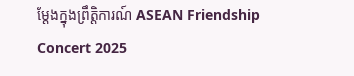ម្ដែងក្នុងព្រឹត្តិការណ៍ ASEAN Friendship Concert 2025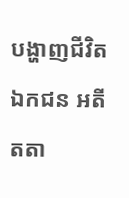បង្ហាញជីវិតឯកជន អតីតតា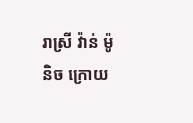រាស្រី វ៉ាន់ ម៉ូនិច ក្រោយ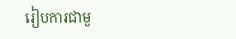រៀបការជាមួ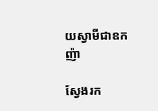យស្វាមីជាឧកញ៉ា

ស្វែងរក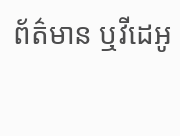ព័ត៌មាន ឬវីដេអូ